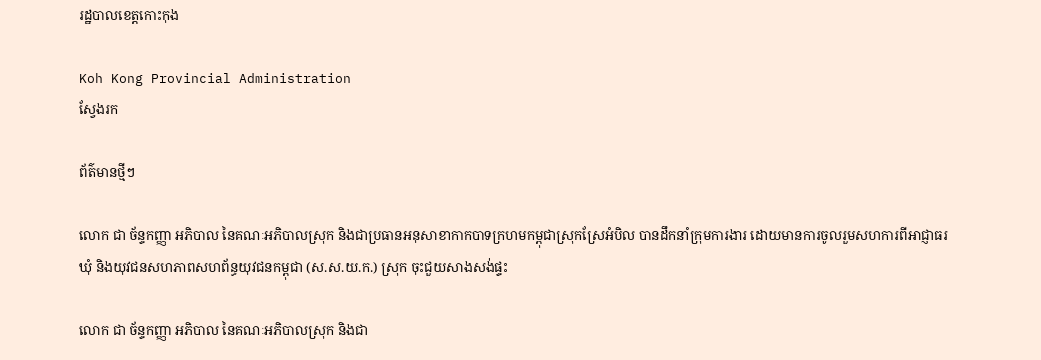រដ្ឋបាលខេត្តកោះកុង

Koh Kong Provincial Administration
ស្វែងរក

ព័ត៌មានថ្មីៗ

លោក ជា ច័ន្ទកញ្ញា អភិបាល នៃគណៈអភិបាលស្រុក និងជាប្រធានអនុសាខាកាកបាទក្រហមកម្ពុជាស្រុកស្រែអំបិល បានដឹកនាំក្រុមការងារ ដោយមានការចូលរួមសហការពីអាជ្ញាធរឃុំ និងយុវជនសហភាពសហព័ន្ធយុវជនកម្ពុជា (ស.ស.យ.ក.) ស្រុក ចុះជួយសាងសង់ផ្ទះ

លោក ជា ច័ន្ទកញ្ញា អភិបាល នៃគណៈអភិបាលស្រុក និងជា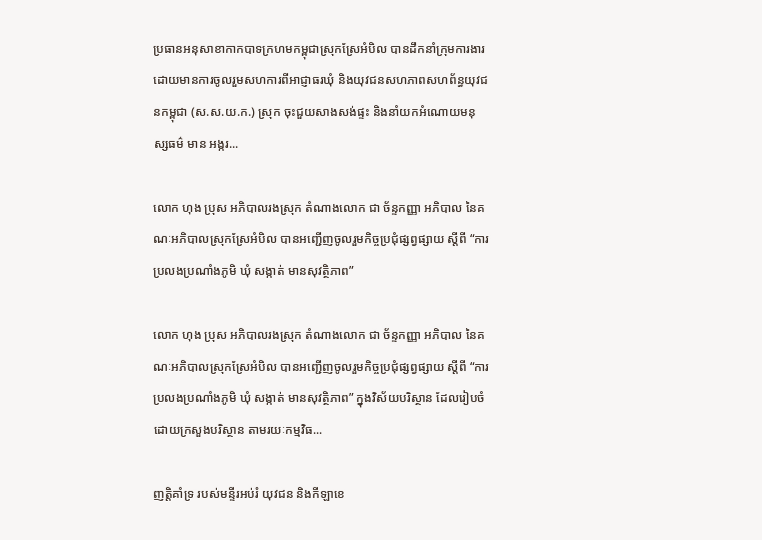ប្រធានអនុសាខាកាកបាទក្រហមកម្ពុជាស្រុកស្រែអំបិល បានដឹកនាំក្រុមការងារ ដោយមានការចូលរួមសហការពីអាជ្ញាធរឃុំ និងយុវជនសហភាពសហព័ន្ធយុវជនកម្ពុជា (ស.ស.យ.ក.) ស្រុក ចុះជួយសាងសង់ផ្ទះ និងនាំយកអំណោយមនុស្សធម៌ មាន អង្ករ...

លោក ហុង ប្រុស អភិបាលរងស្រុក តំណាងលោក ជា ច័ន្ទកញ្ញា អភិបាល នៃគណៈអភិបាលស្រុកស្រែអំបិល បានអញ្ជើញចូលរួមកិច្ចប្រជុំផ្សព្វផ្សាយ ស្តីពី “ការប្រលងប្រណាំងភូមិ ឃុំ សង្កាត់ មានសុវត្ថិភាព”

លោក ហុង ប្រុស អភិបាលរងស្រុក តំណាងលោក ជា ច័ន្ទកញ្ញា អភិបាល នៃគណៈអភិបាលស្រុកស្រែអំបិល បានអញ្ជើញចូលរួមកិច្ចប្រជុំផ្សព្វផ្សាយ ស្តីពី “ការប្រលងប្រណាំងភូមិ ឃុំ សង្កាត់ មានសុវត្ថិភាព” ក្នុងវិស័យបរិស្ថាន ដែលរៀបចំដោយក្រសួងបរិស្ថាន តាមរយៈកម្មវិធ...

ញត្តិគាំទ្រ របស់មន្ទីរអប់រំ យុវជន និងកីឡាខេ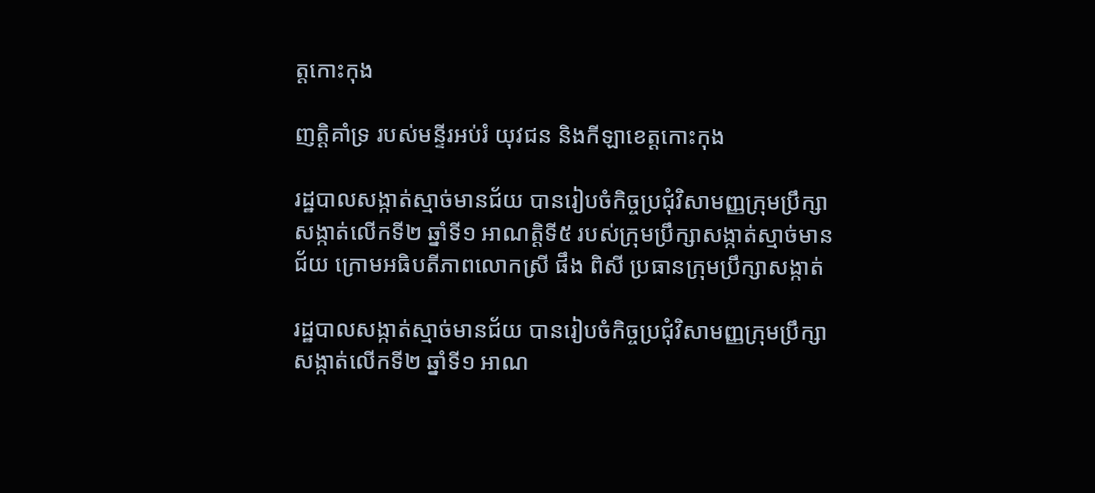ត្តកោះកុង

ញត្តិគាំទ្រ របស់មន្ទីរអប់រំ យុវជន និងកីឡាខេត្តកោះកុង

រដ្ឋបាលសង្កាត់ស្មាច់មានជ័យ បានរៀបចំកិច្ចប្រជុំវិសាមញ្ញក្រុមប្រឹក្សាសង្កាត់លើកទី២ ឆ្នាំទី១ អាណត្តិទី៥ របស់ក្រុមប្រឹក្សាសង្កាត់ស្មាច់មានជ័យ ក្រោមអធិបតីភាពលោកស្រី ផឹង ពិសី ប្រធានក្រុមប្រឹក្សាសង្កាត់

រដ្ឋបាលសង្កាត់ស្មាច់មានជ័យ បានរៀបចំកិច្ចប្រជុំវិសាមញ្ញក្រុមប្រឹក្សាសង្កាត់លើកទី២ ឆ្នាំទី១ អាណ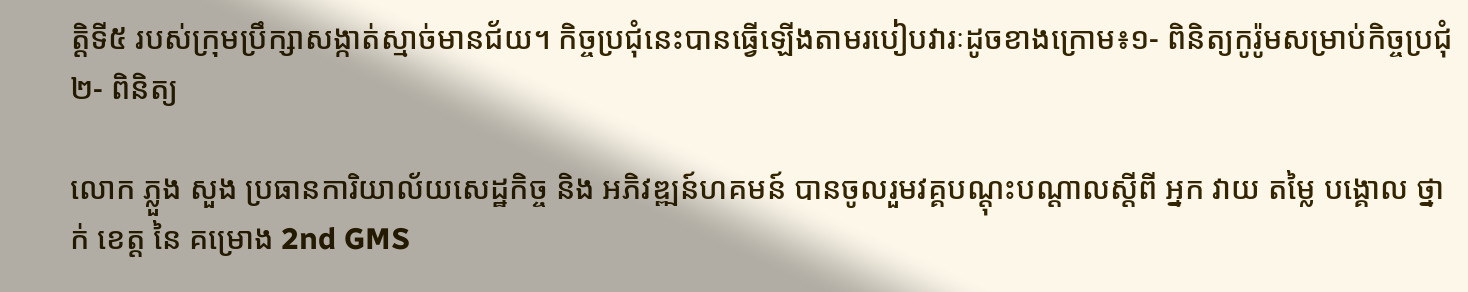ត្តិទី៥ របស់ក្រុមប្រឹក្សាសង្កាត់ស្មាច់មានជ័យ។ កិច្ចប្រជុំនេះបានធ្វើឡើងតាមរបៀបវារៈដូចខាងក្រោម៖១- ពិនិត្យកូរ៉ូមសម្រាប់កិច្ចប្រជុំ២- ពិនិត្យ

លោក ភ្លួង សួង ប្រធានការិយាល័យសេដ្ឋកិច្ច និង អភិវឌ្ឍន៍ហគមន៍ បានចូលរួមវគ្គបណ្តុះបណ្តាលស្តីពី អ្នក វាយ តម្លៃ បង្គោល ថ្នាក់ ខេត្ត នៃ គម្រោង 2nd GMS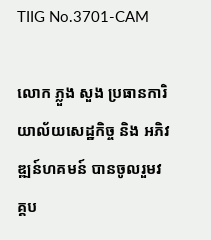TIIG No.3701-CAM

លោក ភ្លួង សួង ប្រធានការិយាល័យសេដ្ឋកិច្ច និង អភិវឌ្ឍន៍ហគមន៍ បានចូលរួមវគ្គប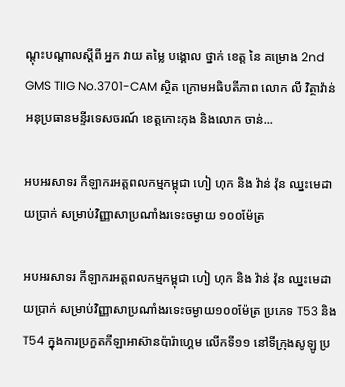ណ្តុះបណ្តាលស្តីពី អ្នក វាយ តម្លៃ បង្គោល ថ្នាក់ ខេត្ត នៃ គម្រោង 2nd GMS TIIG No.3701-CAM ស្ថិត ក្រោមអធិបតីភាព លោក លី វិត្ថាវ៉ាន់ អនុប្រធានមន្ទីរទេសចរណ៍ ខេត្តកោះកុង និងលោក ចាន់...

អបអរសាទរ កីឡាករអត្តពលកម្មកម្ពុជា ហៀ ហុក និង វ៉ាន់ វ៉ុន ឈ្នះមេដាយប្រាក់ សម្រាប់វិញ្ញាសាប្រណាំងរទេះចម្ងាយ ១០០ម៉ែត្រ

អបអរសាទរ កីឡាករអត្តពលកម្មកម្ពុជា ហៀ ហុក និង វ៉ាន់ វ៉ុន ឈ្នះមេដាយប្រាក់ សម្រាប់វិញ្ញាសាប្រណាំងរទេះចម្ងាយ១០០ម៉ែត្រ ប្រភេទ T53 និងT54 ក្នុងការប្រកួតកីឡាអាស៊ានប៉ារ៉ាហ្គេម លើកទី១១ នៅទីក្រុងសូឡូ ប្រ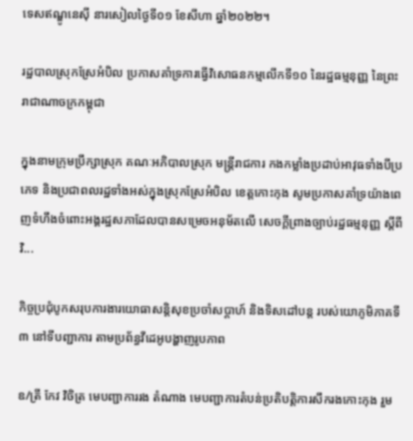ទេសឥណ្ឌូនេស៊ី នារសៀលថ្ងៃទី០១ ខែសីហា ឆ្នាំ២០២២។

រដ្ឋបាលស្រុកស្រែអំបិល ប្រកាសគាំទ្រការធ្វើវិសោធនកម្មលើកទី១០ នៃរដ្ឋធម្មនុញ្ញ នៃព្រះរាជាណាចក្រកម្ពុជា

ក្នុងនាមក្រុមប្រឹក្សាស្រុក គណៈអភិបាលស្រុក មន្ត្រីរាជការ កងកម្លាំងប្រដាប់អាវុធទាំងបីប្រភេទ និងប្រជាពលរដ្ឋទាំងអស់ក្នុងស្រុកស្រែអំបិល ខេត្តកោះកុង សូមប្រកាសគាំទ្រយ៉ាងពេញទំហឹងចំពោះអង្គរដ្ឋសភាដែលបានសម្រេចអនុម័តលើ សេចក្ដីព្រាងច្បាប់រដ្ឋធម្មនុញ្ញ ស្ដីពីវិ...

កិច្ចប្រជុំបូកសរុបការងារយោធាសន្តិសុខប្រចាំសប្តាហ៍ និងទិសដៅបន្ត របស់យោភូមិភាគទី ៣ នៅទីបញ្ជាការ តាមប្រព័ន្ធវីដេអូបង្ហាញរូបភាព

ឧ/ត្រី កែវ វិចិត្រ មេបញ្ជាការរង តំណាង មេបញ្ជាការតំបន់ប្រតិបត្តិការសឹករងកោះកុង រួម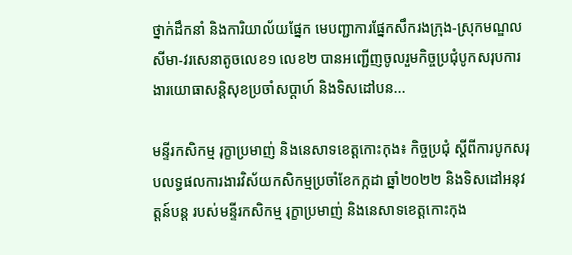ថ្នាក់ដឹកនាំ និងការិយាល័យផ្នែក មេបញ្ជាការផ្នែកសឹករងក្រុង-ស្រុកមណ្ឌលសីមា-វរសេនាតូចលេខ១ លេខ២ បានអញ្ជើញចូលរួមកិច្ចប្រជុំបូកសរុបការងារយោធាសន្តិសុខប្រចាំសប្តាហ៍ និងទិសដៅបន...

មន្ទីរកសិកម្ម រុក្ខាប្រមាញ់ និងនេសាទខេត្តកោះកុង៖ កិច្ចប្រជុំ ស្តីពីការបូកសរុបលទ្ធផលការងារវិស័យកសិកម្មប្រចាំខែកក្កដា ឆ្នាំ២០២២ និងទិសដៅអនុវត្តន៍បន្ត របស់មន្ទីរកសិកម្ម រុក្ខាប្រមាញ់ និងនេសាទខេត្តកោះកុង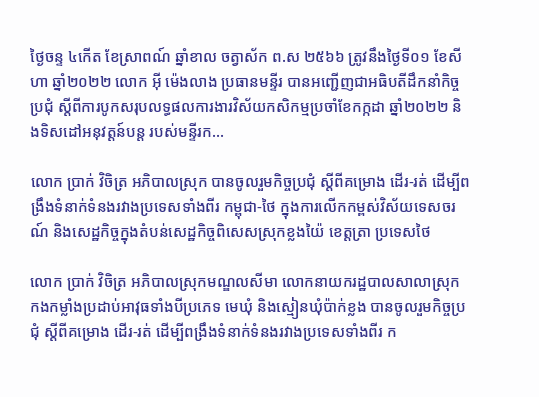ថ្ងៃចន្ទ ៤កើត ខែស្រាពណ៍ ឆ្នាំខាល ចត្វាស័ក ព.ស ២៥៦៦ ត្រូវនឹងថ្ងៃទី០១ ខែសីហា ឆ្នាំ២០២២ លោក អុី ម៉េងលាង ប្រធានមន្ទីរ បានអញ្ជើញជាអធិបតីដឹកនាំកិច្ចប្រជុំ ស្តីពីការបូកសរុបលទ្ធផលការងារវិស័យកសិកម្មប្រចាំខែកក្កដា ឆ្នាំ២០២២ និងទិសដៅអនុវត្តន៍បន្ត របស់មន្ទីរក...

លោក ប្រាក់ វិចិត្រ អភិបាលស្រុក បានចូលរួមកិច្ចប្រជុំ ស្ដីពីគម្រោង ដើរ-រត់ ដើម្បីពង្រឹងទំនាក់ទំនងរវាងប្រទេសទាំងពីរ កម្ពុជា-ថៃ ក្នុងការលើកកម្ពស់វិស័យទេសចរណ៍ និងសេដ្ឋកិច្ចក្នុងតំបន់សេដ្ឋកិច្ចពិសេសស្រុកខ្លងយ៉ៃ ខេត្តត្រា ប្រទេសថៃ

លោក ប្រាក់ វិចិត្រ អភិបាលស្រុកមណ្ឌលសីមា លោកនាយករដ្ឋបាលសាលាស្រុក កងកម្លាំងប្រដាប់អាវុធទាំងបីប្រភេទ មេឃុំ និងស្មៀនឃុំប៉ាក់ខ្លង បានចូលរួមកិច្ចប្រជុំ ស្ដីពីគម្រោង ដើរ-រត់ ដើម្បីពង្រឹងទំនាក់ទំនងរវាងប្រទេសទាំងពីរ ក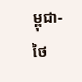ម្ពុជា-ថៃ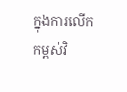ក្នុងការលើកកម្ពស់វិ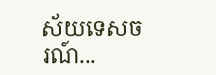ស័យទេសចរណ៍...